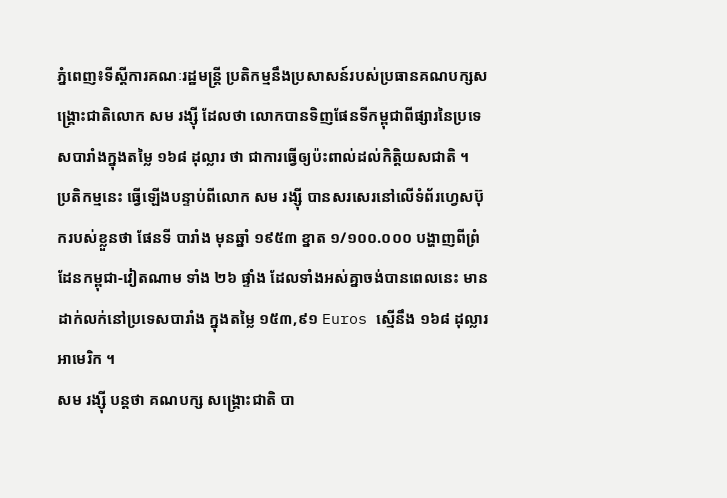ភ្នំពេញ៖ទីស្តីការគណៈរដ្ឋមន្ត្រី ប្រតិកម្មនឹងប្រសាសន៍របស់ប្រធានគណបក្សសង្គ្រោះជាតិលោក សម រង្ស៊ី ដែលថា លោកបានទិញផែនទីកម្ពុជាពីផ្សារនៃប្រទេសបារាំងក្នុងតម្លៃ ១៦៨ ដុល្លារ ថា ជាការធ្វើឲ្យប៉ះពាល់ដល់កិត្តិយសជាតិ ។
ប្រតិកម្មនេះ ធ្វើឡើងបន្ទាប់ពីលោក សម រង្ស៊ី បានសរសេរនៅលើទំព័រហ្វេសប៊ុករបស់ខ្លួនថា ផែនទី បារាំង មុនឆ្នាំ ១៩៥៣ ខ្នាត ១/១០០.០០០ បង្ហាញពីព្រំដែនកម្ពុជា-វៀតណាម ទាំង ២៦ ផ្ទាំង ដែលទាំងអស់គ្នាចង់បានពេលនេះ មានដាក់លក់នៅប្រទេសបារាំង ក្នុងតម្លៃ ១៥៣,៩១ Euros ស្មើនឹង ១៦៨ ដុល្លារអាមេរិក ។
សម រង្ស៊ី បន្តថា គណបក្ស សង្គ្រោះជាតិ បា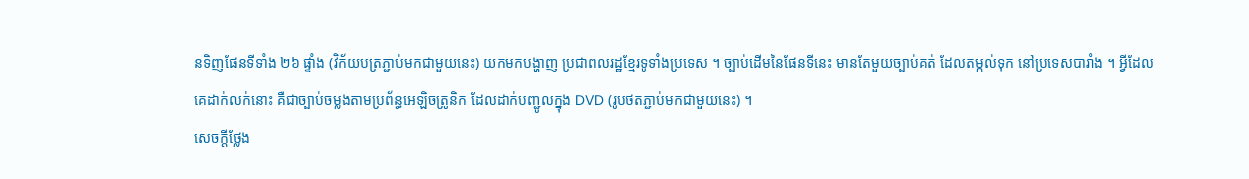នទិញផែនទីទាំង ២៦ ផ្ទាំង (វិក័យបត្រភ្ជាប់មកជាមួយនេះ) យកមកបង្ហាញ ប្រជាពលរដ្ឋខ្មែរទូទាំងប្រទេស ។ ច្បាប់ដើមនៃផែនទីនេះ មានតែមួយច្បាប់គត់ ដែលតម្កល់ទុក នៅប្រទេសបារាំង ។ អ្វីដែលគេដាក់លក់នោះ គឺជាច្បាប់ចម្លងតាមប្រព័ន្ធអេឡិចត្រូនិក ដែលដាក់បញ្ជូលក្នុង DVD (រូបថតភ្ជាប់មកជាមួយនេះ) ។
សេចក្តីថ្លែង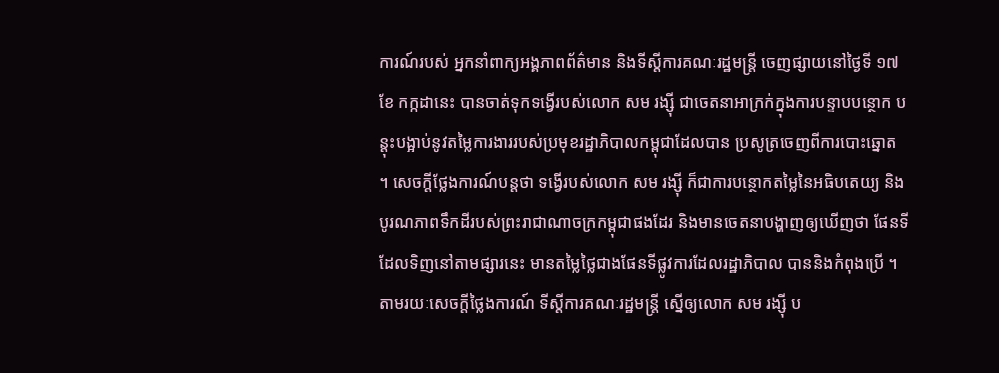ការណ៍របស់ អ្នកនាំពាក្យអង្គភាពព័ត៌មាន និងទីស្តីការគណៈរដ្ឋមន្ត្រី ចេញផ្សាយនៅថ្ងៃទី ១៧ ខែ កក្កដានេះ បានចាត់ទុកទង្វើរបស់លោក សម រង្ស៊ី ជាចេតនាអាក្រក់ក្នុងការបន្ទាបបន្ថោក បន្តុះបង្អាប់នូវតម្លៃការងាររបស់ប្រមុខរដ្ឋាភិបាលកម្ពុជាដែលបាន ប្រសូត្រចេញពីការបោះឆ្នោត ។ សេចក្តីថ្លែងការណ៍បន្តថា ទង្វើរបស់លោក សម រង្ស៊ី ក៏ជាការបន្ថោកតម្លៃនៃអធិបតេយ្យ និងបូរណភាពទឹកដីរបស់ព្រះរាជាណាចក្រកម្ពុជាផងដែរ និងមានចេតនាបង្ហាញឲ្យឃើញថា ផែនទីដែលទិញនៅតាមផ្សារនេះ មានតម្លៃថ្លៃជាងផែនទីផ្លូវការដែលរដ្ឋាភិបាល បាននិងកំពុងប្រើ ។
តាមរយៈសេចក្តីថ្លៃងការណ៍ ទីស្តីការគណៈរដ្ឋមន្ត្រី ស្នើឲ្យលោក សម រង្ស៊ី ប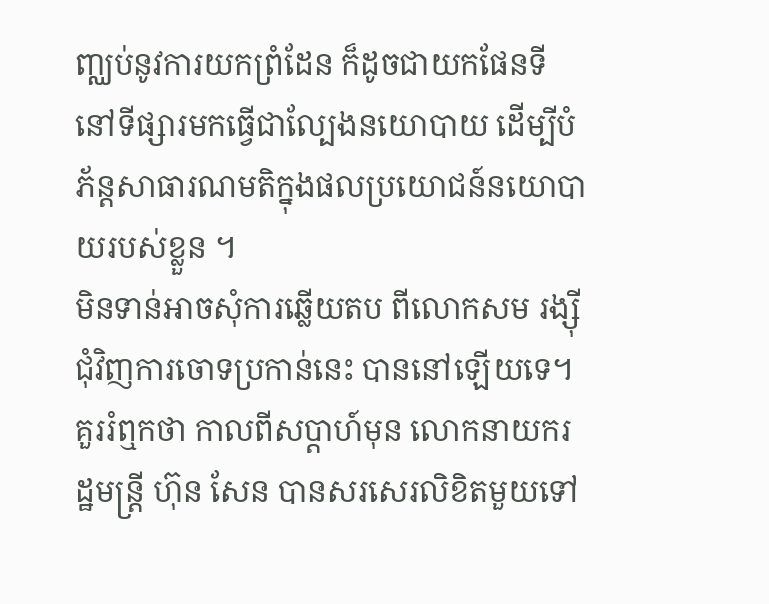ញ្ឈប់នូវការយកព្រំដែន ក៏ដូចជាយកផែនទីនៅទីផ្សារមកធ្វើជាល្បែងនយោបាយ ដើម្បីបំភ័ន្តសាធារណមតិក្នុងផលប្រយោជន៍នយោបាយរបស់ខ្លួន ។
មិនទាន់អាចសុំការឆ្លើយតប ពីលោកសម រង្ស៊ី ជុំវិញការចោទប្រកាន់នេះ បាននៅឡើយទេ។
គួររំឮកថា កាលពីសប្តាហ៍មុន លោកនាយករដ្ឋមន្ត្រី ហ៊ុន សែន បានសរសេរលិខិតមួយទៅ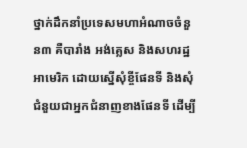ថ្នាក់ដឹកនាំប្រទេសមហាអំណាចចំនួន៣ គឺបារាំង អង់គ្លេស និងសហរដ្ឋអាមេរិក ដោយស្នើសុំខ្ចីផែនទី និងសុំជំនួយជាអ្នកជំនាញខាងផែនទី ដើម្បី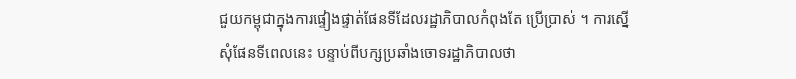ជួយកម្ពុជាក្នុងការផ្ទៀងផ្ទាត់ផែនទីដែលរដ្ឋាភិបាលកំពុងតែ ប្រើប្រាស់ ។ ការស្នើសុំផែនទីពេលនេះ បន្ទាប់ពីបក្សប្រឆាំងចោទរដ្ឋាភិបាលថា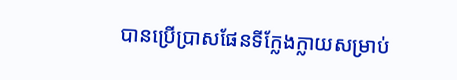បានប្រើប្រាសផែនទីក្លែងក្លាយសម្រាប់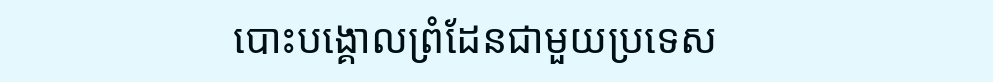បោះបង្គោលព្រំដែនជាមួយប្រទេស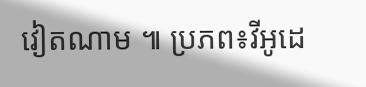វៀតណាម ៕ ប្រភព៖វីអូដេ